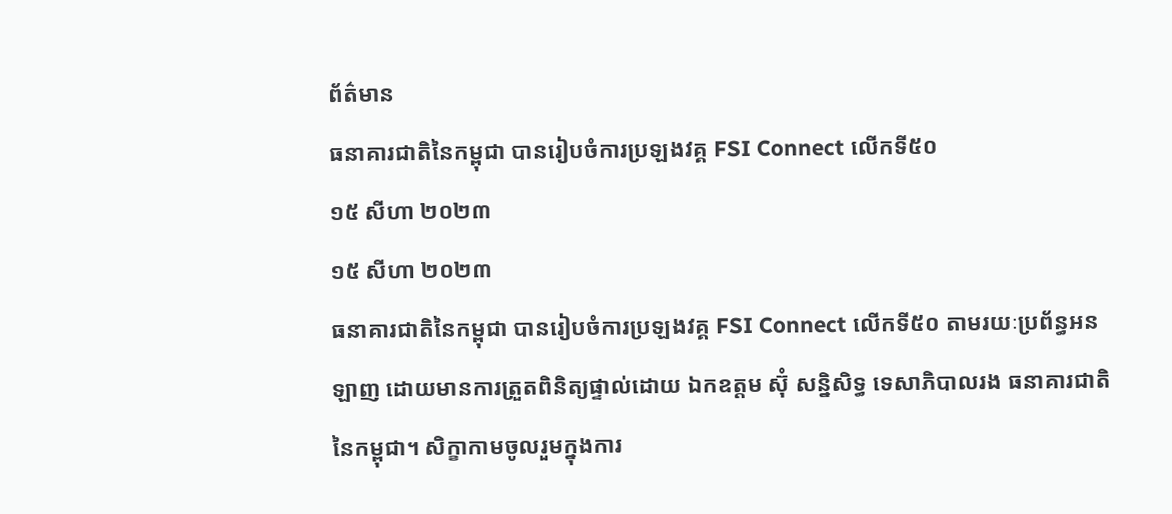ព័ត៌មាន
ធនាគារជាតិនៃកម្ពុជា បានរៀបចំការប្រឡងវគ្គ FSI Connect លើកទី៥០
១៥ សីហា ២០២៣
១៥ សីហា ២០២៣
ធនាគារជាតិនៃកម្ពុជា បានរៀបចំការប្រឡងវគ្គ FSI Connect លើកទី៥០ តាមរយៈប្រព័ន្ធអនឡាញ ដោយមានការត្រួតពិនិត្យផ្ទាល់ដោយ ឯកឧត្តម ស៊ុំ សន្និសិទ្ធ ទេសាភិបាលរង ធនាគារជាតិនៃកម្ពុជា។ សិក្ខាកាមចូលរួមក្នុងការ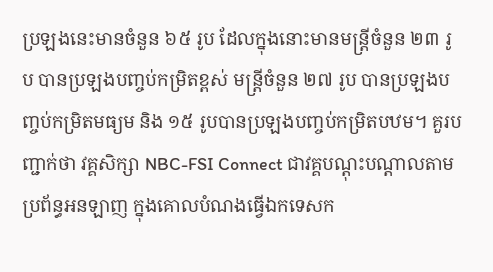ប្រឡងនេះមានចំនួន ៦៥ រូប ដែលក្នុងនោះមានមន្ត្រីចំនួន ២៣ រូប បានប្រឡងបញ្ចប់កម្រិតខ្ពស់ មន្ត្រីចំនួន ២៧ រូប បានប្រឡងបញ្ចប់កម្រិតមធ្យម និង ១៥ រូបបានប្រឡងបញ្ចប់កម្រិតបឋម។ គួរបញ្ជាក់ថា វគ្គសិក្សា NBC-FSI Connect ជាវគ្គបណ្តុះបណ្តាលតាមប្រព័ន្ធអនឡាញ ក្នុងគោលបំណងធ្វើឯកទេសក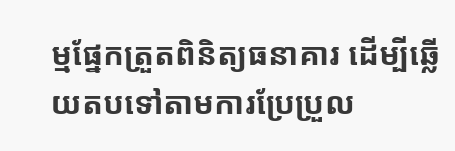ម្មផ្នែកត្រួតពិនិត្យធនាគារ ដើម្បីឆ្លើយតបទៅតាមការប្រែប្រួល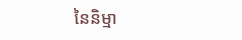នៃនិម្មា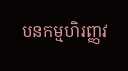បនកម្មហិរញ្ញវ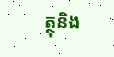ត្ថុនិង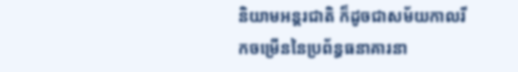និយាមអន្តរជាតិ ក៏ដូចជាសម័យកាលរីកចម្រើននៃប្រព័ន្ធធនាគារនា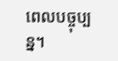ពេលបច្ចុប្បន្ន។